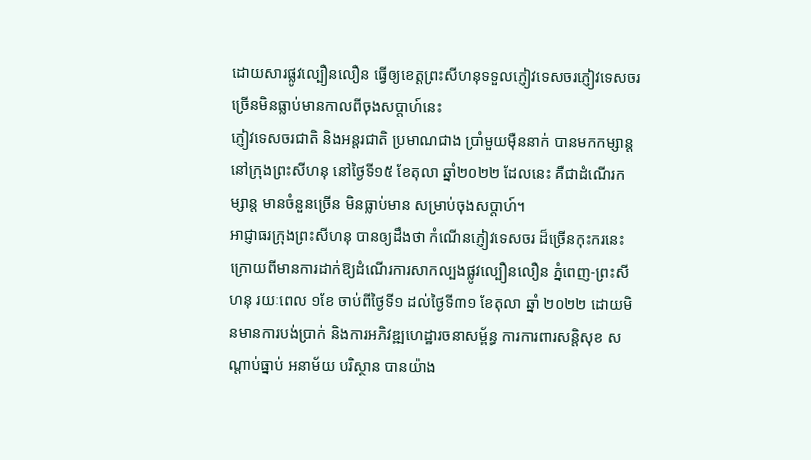ដោយសារផ្លូវល្បឿនលឿន ធ្វើឲ្យខេត្តព្រះសីហនុទទួលភ្ញៀវទេសចរភ្ញៀវទេសចរច្រើនមិនធ្លាប់មានកាលពីចុងសប្តាហ៍នេះ
ភ្ញៀវទេសចរជាតិ និងអន្តរជាតិ ប្រមាណជាង ប្រាំមួយម៉ឺននាក់ បានមកកម្សាន្ដ នៅក្រុងព្រះសីហនុ នៅថ្ងៃទី១៥ ខែតុលា ឆ្នាំ២០២២ ដែលនេះ គឺជាដំណើរកម្សាន្ត មានចំនួនច្រើន មិនធ្លាប់មាន សម្រាប់ចុងសប្តាហ៍។
អាជ្ញាធរក្រុងព្រះសីហនុ បានឲ្យដឹងថា កំណើនភ្ញៀវទេសចរ ដ៏ច្រើនកុះករនេះ ក្រោយពីមានការដាក់ឱ្យដំណើរការសាកល្បងផ្លូវល្បឿនលឿន ភ្នំពេញ-ព្រះសីហនុ រយៈពេល ១ខែ ចាប់ពីថ្ងៃទី១ ដល់ថ្ងៃទី៣១ ខែតុលា ឆ្នាំ ២០២២ ដោយមិនមានការបង់ប្រាក់ និងការអភិវឌ្ឍហេដ្ឋារចនាសម្ព័ន្ធ ការការពារសន្តិសុខ សណ្តាប់ធ្នាប់ អនាម័យ បរិស្ថាន បានយ៉ាង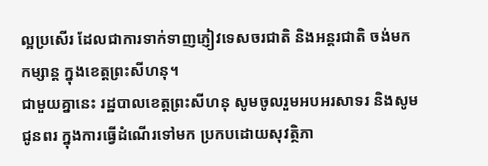ល្អប្រសើរ ដែលជាការទាក់ទាញភ្ញៀវទេសចរជាតិ និងអន្តរជាតិ ចង់មកកម្សាន្ត ក្នុងខេត្តព្រះសីហនុ។
ជាមួយគ្នានេះ រដ្ឋបាលខេត្តព្រះសីហនុ សូមចូលរួមអបអរសាទរ និងសូមជូនពរ ក្នុងការធ្វើដំណើរទៅមក ប្រកបដោយសុវត្ថិភា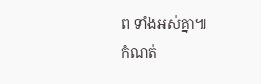ព ទាំងអស់គ្នា៕
កំណត់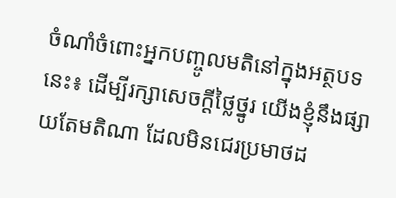ចំណាំចំពោះអ្នកបញ្ចូលមតិនៅក្នុងអត្ថបទនេះ៖ ដើម្បីរក្សាសេចក្ដីថ្លៃថ្នូរ យើងខ្ញុំនឹងផ្សាយតែមតិណា ដែលមិនជេរប្រមាថដ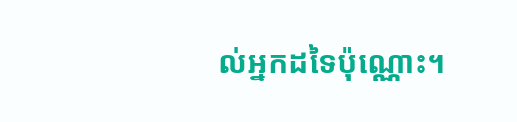ល់អ្នកដទៃប៉ុណ្ណោះ។